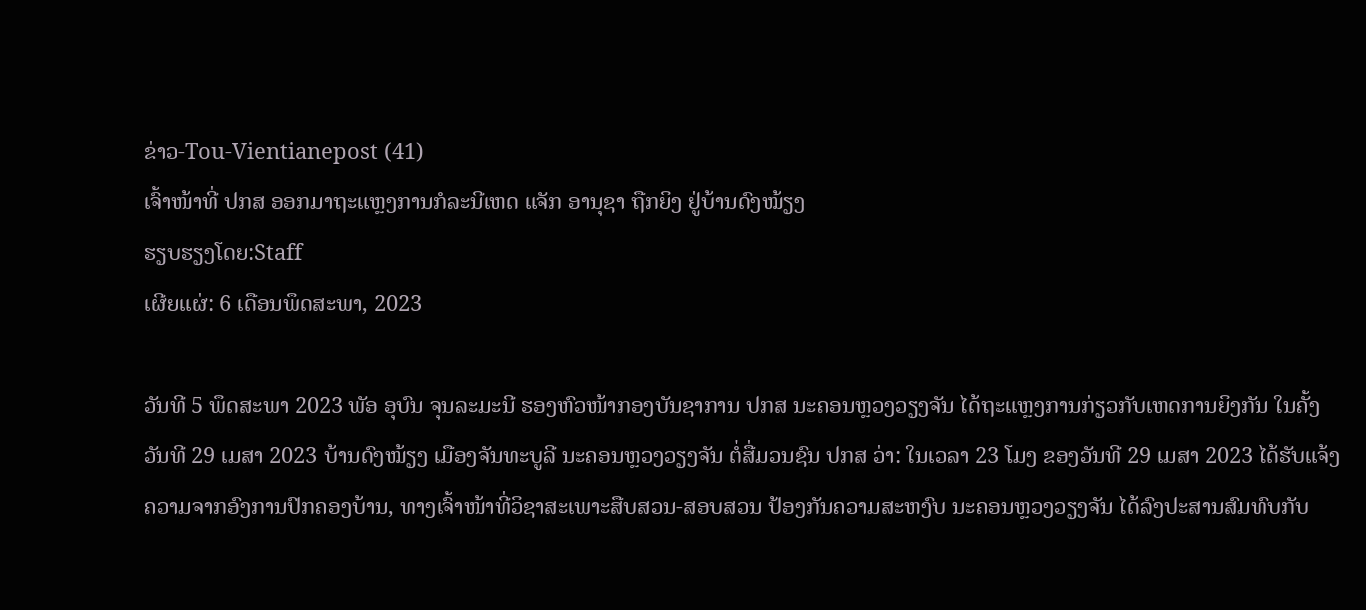ຂ່າວ-Tou-Vientianepost (41)
ເຈົ້າໜ້າທີ່ ປກສ ອອກມາຖະແຫຼງການກໍລະນີເຫດ ແຈັກ ອານຸຊາ ຖືກຍິງ ຢູ່ບ້ານດົງໝ້ຽງ
ຮຽບຮຽງໂດຍ:Staff
ເຜີຍແຜ່: 6 ເດືອນພຶດສະພາ, 2023

ວັນທີ 5 ພຶດສະພາ 2023 ພັອ ອຸບົນ ຈຸນລະມະນີ ຮອງຫົວໜ້າກອງບັນຊາການ ປກສ ນະຄອນຫຼວງວຽງຈັນ ໄດ້ຖະແຫຼງການກ່ຽວກັບເຫດການຍິງກັນ ໃນຄັ້ງວັນທີ 29 ເມສາ 2023 ບ້ານດົງໝ້ຽງ ເມືອງຈັນທະບູລີ ນະຄອນຫຼວງວຽງຈັນ ຕໍ່ສື່ມວນຊົນ ປກສ ວ່າ: ໃນເວລາ 23 ໂມງ ຂອງວັນທີ 29 ເມສາ 2023 ໄດ້ຮັບແຈ້ງຄວາມຈາກອົງການປົກຄອງບ້ານ, ທາງເຈົ້າໜ້າທີ່ວິຊາສະເພາະສືບສວນ-ສອບສວນ ປ້ອງກັນຄວາມສະຫງົບ ນະຄອນຫຼວງວຽງຈັນ ໄດ້ລົງປະສານສົມທົບກັບ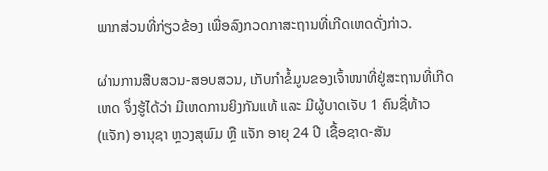ພາກສ່ວນທີ່ກ່ຽວຂ້ອງ ເພື່ອລົງກວດກາສະຖານທີ່ເກີດເຫດດັ່ງກ່າວ.

ຜ່ານການສືບສວນ-ສອບສວນ, ເກັບກຳຂໍ້ມູນຂອງເຈົ້າໜາທີ່ຢູ່ສະຖານທີ່ເກີດເຫດ ຈຶ່ງຮູ້ໄດ້ວ່າ ມີເຫດການຍິງກັນແທ້ ແລະ ມີຜູ້ບາດເຈັບ 1 ຄົນຊື່ທ້າວ (ແຈັກ) ອານຸຊາ ຫຼວງສຸພົມ ຫຼື ແຈັກ ອາຍຸ 24 ປີ ເຊື້ອຊາດ-ສັນ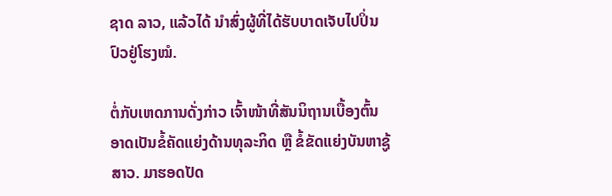ຊາດ ລາວ, ແລ້ວໄດ້ ນຳສົ່ງຜູ້ທີ່ໄດ້ຮັບບາດເຈັບໄປປິ່ນປົວຢູ່ໂຮງໝໍ.

ຕໍ່ກັບເຫດການດັ່ງກ່າວ ເຈົ້າໜ້າທີ່ສັນນິຖານເບື້ອງຕົ້ນ ອາດເປັນຂໍ້ຄັດແຍ່ງດ້ານທຸລະກິດ ຫຼື ຂໍ້ຂັດແຍ່ງບັນຫາຊູ້ສາວ. ມາຮອດປັດ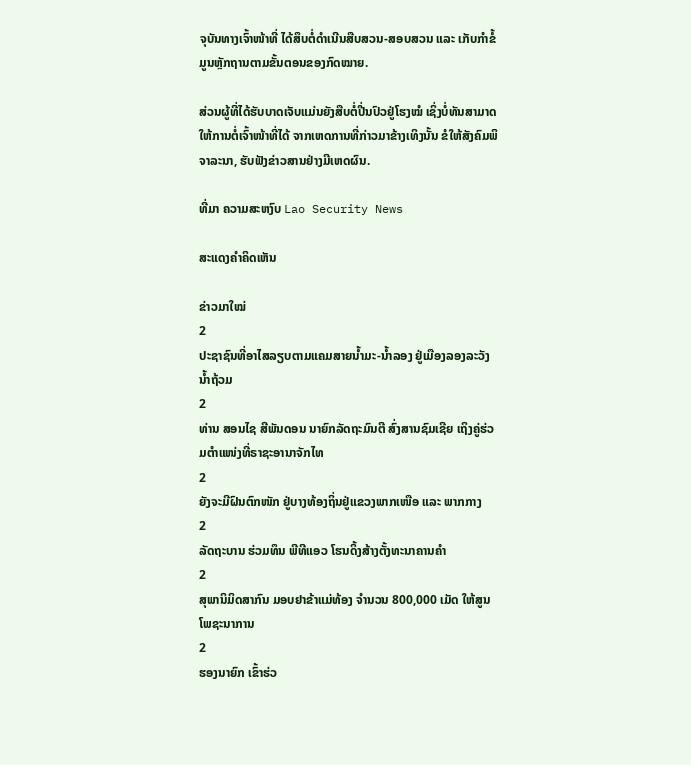ຈຸບັນທາງເຈົ້າໜ້າທີ່ ໄດ້ສຶບຕໍ່ດຳເນີນສືບສວນ-ສອບສວນ ແລະ ເກັບກຳຂໍ້ມູນຫຼັກຖານຕາມຂັ້ນຕອນຂອງກົດໝາຍ.

ສ່ວນຜູ້ທີ່ໄດ້ຮັບບາດເຈັບແມ່ນຍັງສືບຕໍ່ປີ່ນປົວຢູ່ໂຮງໝໍ ເຊິ່ງບໍ່ທັນສາມາດໃຫ້ການຕໍ່ເຈົ້າໜ້າທີ່ໄດ້ ຈາກເຫດການທີ່ກ່າວມາຂ້າງເທິງນັ້ນ ຂໍໃຫ້ສັງຄົມພິຈາລະນາ, ຮັບຟັງຂ່າວສານຢ່າງມີເຫດຜົນ.

ທີ່ມາ ຄວາມສະຫງົບ Lao Security News

ສະແດງຄຳຄິດເຫັນ

ຂ່າວມາໃໝ່
2
ປະຊາຊົນທີ່ອາໄສລຽບຕາມແຄມສາຍນໍ້າມະ-ນໍ້າລອງ ຢູ່ເມືອງລອງລະວັງນໍ້າຖ້ວມ
2
ທ່ານ ສອນໄຊ ສີພັນດອນ ນາຍົກລັດຖະມົນຕີ ສົ່ງສານຊົມເຊີຍ ເຖິງຄູ່ຮ່ວມຕຳແໜ່ງທີ່ຣາຊະອານາຈັກໄທ
2
ຍັງຈະມີຝົນຕົກໜັກ ຢູ່ບາງທ້ອງຖິ່ນຢູ່ແຂວງພາກເໜືອ ແລະ ພາກກາງ
2
ລັດຖະບານ ຮ່ວມທຶນ ພີທີແອວ ໂຮນດິ້ງສ້າງຕັ້ງທະນາຄານຄຳ
2
ສຸພານິມິດສາກົນ ມອບຢາຂ້າແມ່ທ້ອງ ຈຳນວນ 800,000 ເມັດ ໃຫ້ສູນໂພຊະນາການ
2
ຮອງນາຍົກ ເຂົ້າຮ່ວ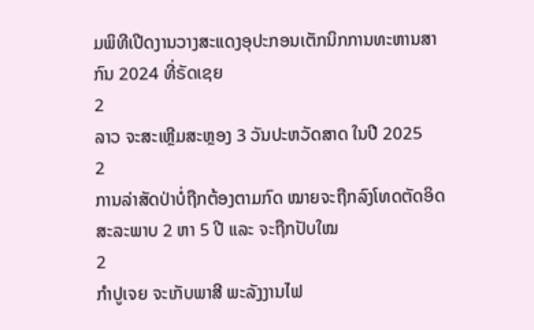ມພິທີເປີດງານວາງສະແດງອຸປະກອນເຕັກນິກການທະຫານສາກົນ 2024 ທີ່ຣັດເຊຍ
2
ລາວ ຈະສະເຫຼີມສະຫຼອງ 3 ວັນປະຫວັດສາດ ໃນປີ 2025
2
ການລ່າສັດປ່າບໍ່ຖືກຕ້ອງຕາມກົດ ໝາຍຈະຖືກລົງໂທດຕັດອິດສະລະພາບ 2 ຫາ 5 ປີ ແລະ ຈະຖືກປັບໃໝ
2
ກຳປູເຈຍ ຈະເກັບພາສີ ພະລັງງານໄຟ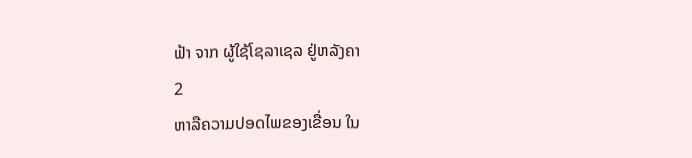ຟ້າ ຈາກ ຜູ້ໃຊ້ໂຊລາເຊລ ຢູ່ຫລັງຄາ
2
ຫາລືຄວາມປອດໄພຂອງເຂື່ອນ ໃນ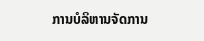ການບໍລິຫານຈັດການ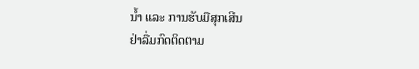ນໍ້າ ແລະ ການຮັບມືສຸກເສີນ
ຢ່າລື່ມກົດຕິດຕາມ